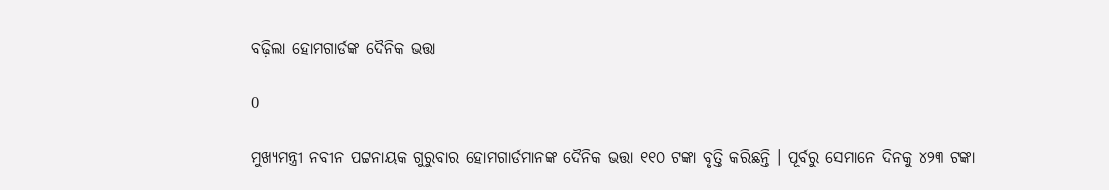ବଢ଼ିଲା ହୋମଗାର୍ଡଙ୍କ ଦୈନିକ ଭତ୍ତା

0

ମୁଖ୍ୟମନ୍ତ୍ରୀ ନବୀନ ପଟ୍ଟନାୟକ ଗୁରୁବାର ହୋମଗାର୍ଡମାନଙ୍କ ଦୈନିକ ଭତ୍ତା ୧୧୦ ଟଙ୍କା ବୃତ୍ତି କରିଛନ୍ତି । ପୂର୍ବରୁ ସେମାନେ ଦିନକୁ ୪୨୩ ଟଙ୍କା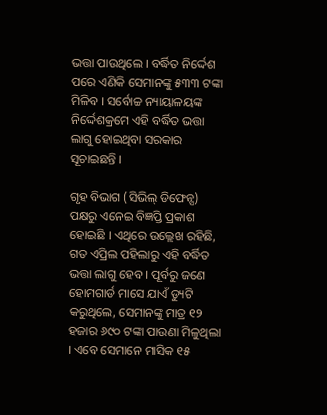ଭତ୍ତା ପାଉଥିଲେ । ବର୍ଦ୍ଧିତ ନିର୍ଦ୍ଦେଶ ପରେ ଏଣିକି ସେମାନଙ୍କୁ ୫୩୩ ଟଙ୍କା ମିଳିବ । ସର୍ବୋଚ୍ଚ ନ୍ୟାୟାଳୟଙ୍କ ନିର୍ଦ୍ଦେଶକ୍ରମେ ଏହି ବର୍ଦ୍ଧିତ ଭତ୍ତା ଲାଗୁ ହୋଇଥିବା ସରକାର ସୂଚାଇଛନ୍ତି ।

ଗୃହ ବିଭାଗ (ସିଭିଲ୍‌ ଡିଫେନ୍ସ) ପକ୍ଷରୁ ଏନେଇ ବିଜ୍ଞପ୍ତି ପ୍ରକାଶ ହୋଇଛି । ଏଥିରେ ଉଲ୍ଲେଖ ରହିଛି, ଗତ ଏପ୍ରିଲ ପହିଲାରୁ ଏହି ବର୍ଦ୍ଧିତ ଭତ୍ତା ଲାଗୁ ହେବ । ପୂର୍ବରୁ ଜଣେ ହୋମଗାର୍ଡ ମାସେ ଯାଏଁ ଡ୍ୟୁଟି କରୁଥିଲେ, ସେମାନଙ୍କୁ ମାତ୍ର ୧୨ ହଜାର ୬୯୦ ଟଙ୍କା ପାଉଣା ମିଳୁଥିଲା । ଏବେ ସେମାନେ ମାସିକ ୧୫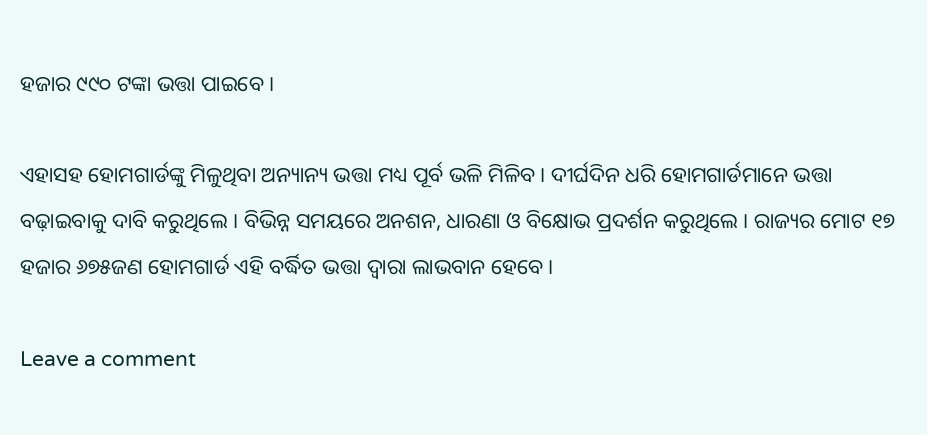ହଜାର ୯୯୦ ଟଙ୍କା ଭତ୍ତା ପାଇବେ ।

ଏହାସହ ହୋମଗାର୍ଡଙ୍କୁ ମିଳୁଥିବା ଅନ୍ୟାନ୍ୟ ଭତ୍ତା ମଧ୍ୟ ପୂର୍ବ ଭଳି ମିଳିବ । ଦୀର୍ଘଦିନ ଧରି ହୋମଗାର୍ଡମାନେ ଭତ୍ତା ବଢ଼ାଇବାକୁ ଦାବି କରୁଥିଲେ । ବିଭିନ୍ନ ସମୟରେ ଅନଶନ, ଧାରଣା ଓ ବିକ୍ଷୋଭ ପ୍ରଦର୍ଶନ କରୁଥିଲେ । ରାଜ୍ୟର ମୋଟ ୧୭ ହଜାର ୬୭୫ଜଣ ହୋମଗାର୍ଡ ଏହି ବର୍ଦ୍ଧିତ ଭତ୍ତା ଦ୍ୱାରା ଲାଭବାନ ହେବେ ।

Leave a comment